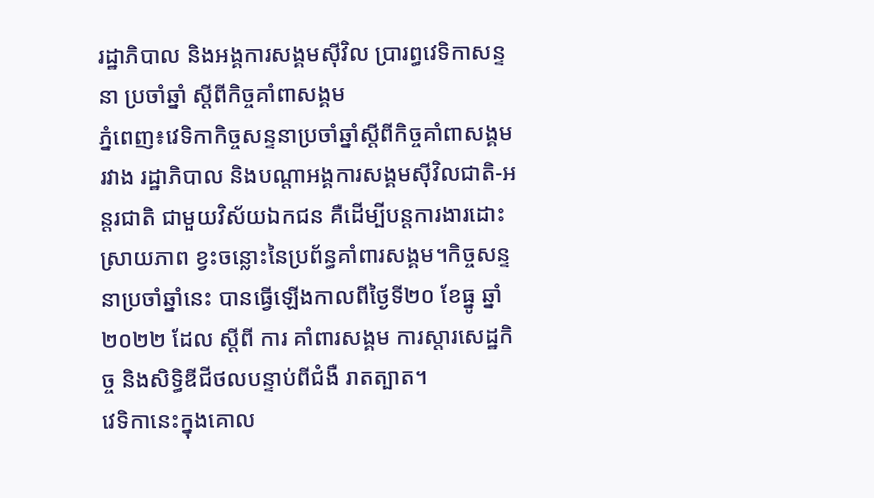រដ្ឋាភិបាល និងអង្គការសង្គមស៊ីវិល ប្រារព្ធវេទិកាសន្ទនា ប្រចាំឆ្នាំ ស្ដីពីកិច្ចគាំពាសង្គម
ភ្នំពេញ៖វេទិកាកិច្ចសន្ទនាប្រចាំឆ្នាំស្ដីពីកិច្ចគាំពាសង្គម រវាង រដ្ឋាភិបាល និងបណ្ដាអង្គការសង្គមស៊ីវិលជាតិ-អន្តរជាតិ ជាមួយវិស័យឯកជន គឺដើម្បីបន្ដការងារដោះស្រាយភាព ខ្វះចន្លោះនៃប្រព័ន្ធគាំពារសង្គម។កិច្ចសន្ទនាប្រចាំឆ្នាំនេះ បានធ្វើឡើងកាលពីថ្ងៃទី២០ ខែធ្នូ ឆ្នាំ២០២២ ដែល ស្ដីពី ការ គាំពារសង្គម ការស្តារសេដ្ឋកិច្ច និងសិទ្ធិឌីជីថលបន្ទាប់ពីជំងឺ រាតត្បាត។
វេទិកានេះក្នុងគោល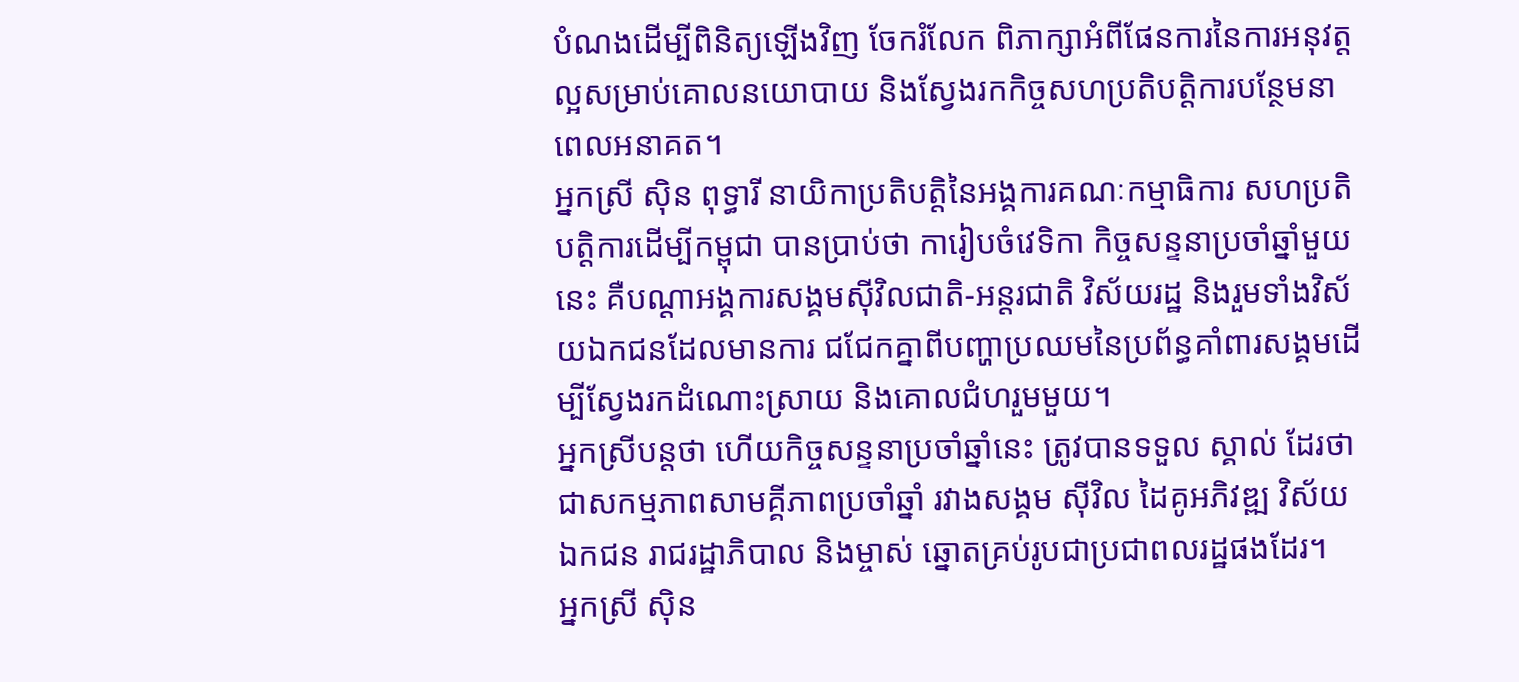បំណងដើម្បីពិនិត្យឡើងវិញ ចែករំលែក ពិភាក្សាអំពីផែនការនៃការអនុវត្តល្អសម្រាប់គោលនយោបាយ និងស្វែងរកកិច្ចសហប្រតិបត្តិការបន្ថែមនាពេលអនាគត។
អ្នកស្រី ស៊ិន ពុទ្ធារី នាយិកាប្រតិបត្តិនៃអង្គការគណៈកម្មាធិការ សហប្រតិបត្តិការដើម្បីកម្ពុជា បានប្រាប់ថា ការៀបចំវេទិកា កិច្ចសន្ទនាប្រចាំឆ្នាំមួយនេះ គឺបណ្ដាអង្គការសង្គមស៊ីវិលជាតិ-អន្តរជាតិ វិស័យរដ្ឋ និងរួមទាំងវិស័យឯកជនដែលមានការ ជជែកគ្នាពីបញ្ហាប្រឈមនៃប្រព័ន្ធគាំពារសង្គមដើម្បីស្វែងរកដំណោះស្រាយ និងគោលជំហរួមមួយ។
អ្នកស្រីបន្តថា ហើយកិច្ចសន្ទនាប្រចាំឆ្នាំនេះ ត្រូវបានទទួល ស្គាល់ ដែរថា ជាសកម្មភាពសាមគ្គីភាពប្រចាំឆ្នាំ រវាងសង្គម ស៊ីវិល ដៃគូអភិវឌ្ឍ វិស័យឯកជន រាជរដ្ឋាភិបាល និងម្ចាស់ ឆ្នោតគ្រប់រូបជាប្រជាពលរដ្ឋផងដែរ។
អ្នកស្រី ស៊ិន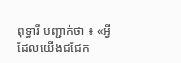ពុទ្ធារី បញ្ជាក់ថា ៖ «អ្វីដែលយើងជជែក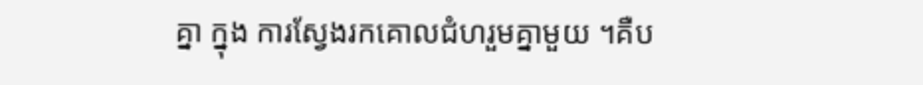គ្នា ក្នុង ការស្វែងរកគោលជំហរួមគ្នាមួយ ។គឺប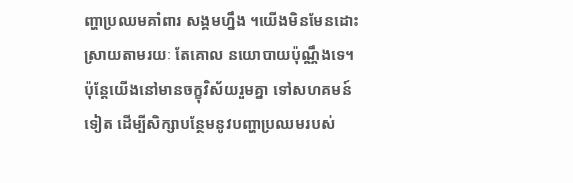ញ្ហាប្រឈមគាំពារ សង្គមហ្នឹង ។យើងមិនមែនដោះស្រាយតាមរយៈ តែគោល នយោបាយប៉ុណ្ណឹងទេ។ ប៉ុន្តែយើងនៅមានចក្ខុវិស័យរួមគ្នា ទៅសហគមន៍ទៀត ដើម្បីសិក្សាបន្ថែមនូវបញ្ហាប្រឈមរបស់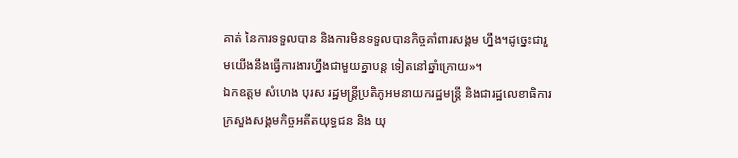គាត់ នៃការទទួលបាន និងការមិនទទួលបានកិច្ចគាំពារសង្គម ហ្នឹង។ដូច្នេះជារួមយើងនឹងធ្វើការងារហ្នឹងជាមួយគ្នាបន្ត ទៀតនៅឆ្នាំក្រោយ»។
ឯកឧត្តម សំហេង បុរស រដ្ឋមន្ត្រីប្រតិភូអមនាយករដ្ឋមន្ត្រី និងជារដ្ឋលេខាធិការក្រសួងសង្គមកិច្ចអតីតយុទ្ធជន និង យុ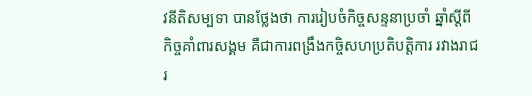វនីតិសម្បទា បានថ្លែងថា ការរៀបចំកិច្ចសន្ទនាប្រចាំ ឆ្នាំស្ដីពីកិច្ចគាំពារសង្គម គឺជាការពង្រឹងកចិ្ចសហប្រតិបត្តិការ រវាងរាជរ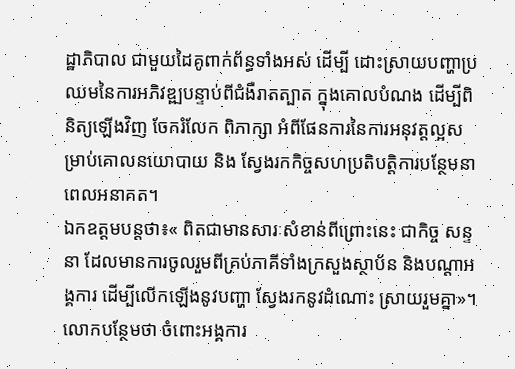ដ្ឋាភិបាល ជាមួយដៃគូពាក់ព័ន្ធទាំងអស់ ដើម្បី ដោះស្រាយបញ្ហាប្រឈមនៃការអភិវឌ្ឍបន្ទាប់ពីជំងឺរាតត្បាត ក្នុងគោលបំណង ដើម្បីពិនិត្យឡើងវិញ ចែករំលែក ពិភាក្សា អំពីផែនការនៃការអនុវត្តល្អសម្រាប់គោលនយោបាយ និង ស្វែងរកកិច្ចសហប្រតិបត្តិការបន្ថែមនាពេលអនាគត។
ឯកឧត្តមបន្តថា៖« ពិតជាមានសារៈសំខាន់ពីព្រោះនេះ ជាកិច្ច សន្ទនា ដែលមានការចូលរួមពីគ្រប់ភាគីទាំងក្រសួងស្ថាប័ន និងបណ្ដាអង្គការ ដើម្បីលើកឡើងនូវបញ្ហា ស្វែងរកនូវដំណោះ ស្រាយរួមគ្នា»។
លោកបន្ថែមថា ចំពោះអង្គការ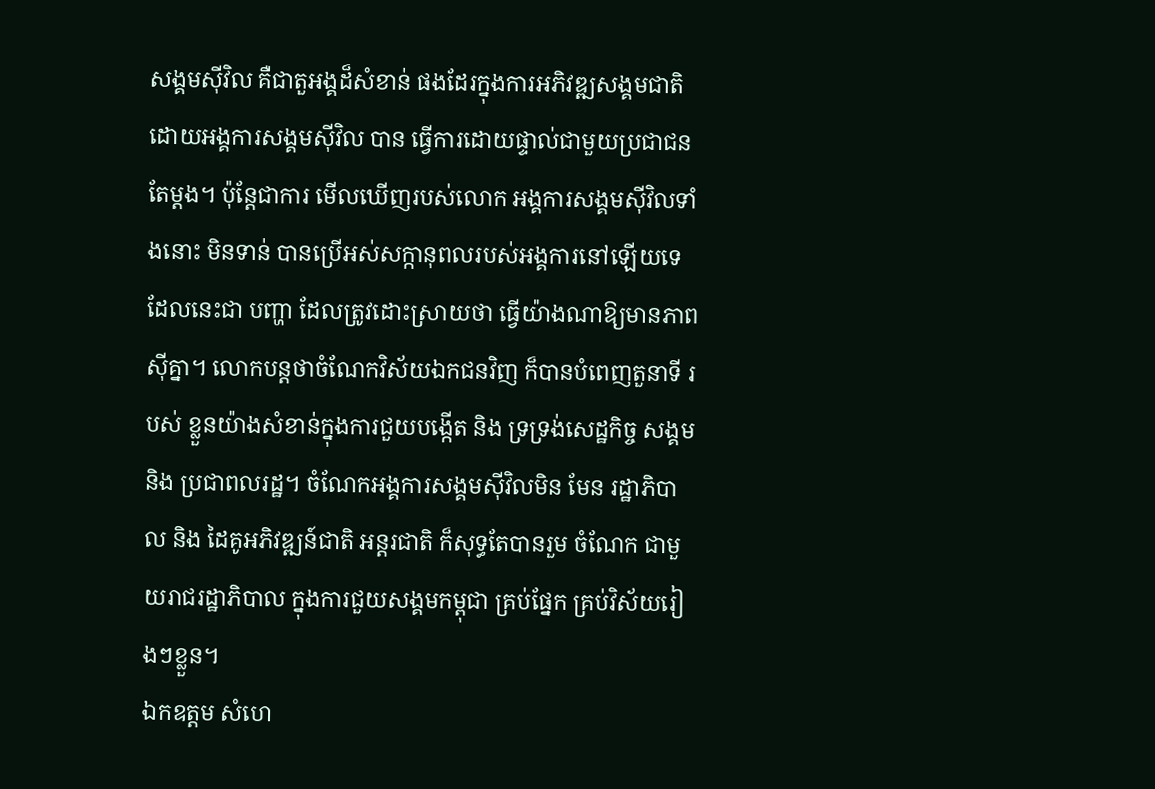សង្គមស៊ីវិល គឺជាតួអង្គដ៏សំខាន់ ផងដែរក្នុងការអភិវឌ្ឍសង្គមជាតិ ដោយអង្គការសង្គមស៊ីវិល បាន ធ្វើការដោយផ្ទាល់ជាមួយប្រជាជនតែម្តង។ ប៉ុន្តែជាការ មើលឃើញរបស់លោក អង្គការសង្គមស៊ីវិលទាំងនោះ មិនទាន់ បានប្រើអស់សក្កានុពលរបស់អង្គការនៅឡើយទេ ដែលនេះជា បញ្ហា ដែលត្រូវដោះស្រាយថា ធ្វើយ៉ាងណាឱ្យមានភាពស៊ីគ្នា។ លោកបន្តថាចំណែកវិស័យឯកជនវិញ ក៏បានបំពេញតួនាទី របស់ ខ្លួនយ៉ាងសំខាន់ក្នុងការជួយបង្កើត និង ទ្រទ្រង់សេដ្ឋកិច្ច សង្គម និង ប្រជាពលរដ្ឋ។ ចំណែកអង្គការសង្គមស៊ីវិលមិន មែន រដ្ឋាភិបាល និង ដៃគូអភិវឌ្ឍន៍ជាតិ អន្តរជាតិ ក៏សុទ្ធតែបានរួម ចំណែក ជាមួយរាជរដ្ឋាភិបាល ក្នុងការជួយសង្គមកម្ពុជា គ្រប់ផ្នែក គ្រប់វិស័យរៀងៗខ្លួន។
ឯកឧត្តម សំហេ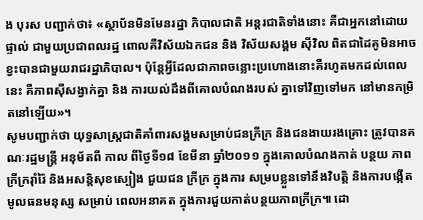ង បុរស បញ្ជាក់ថា៖ «ស្ថាប័នមិនមែនរដ្ឋា ភិបាលជាតិ អន្តរជាតិទាំងនោះ គឺជាអ្នកនៅដោយផ្ទាល់ ជាមួយប្រជាពលរដ្ឋ ពោលគឺវិស័យឯកជន និង វិស័យសង្គម ស៊ីវិល ពិតជាដៃគូមិនអាចខ្វះបានជាមួយរាជរដ្ឋាភិបាល។ ប៉ុន្តែអ្វីដែលជាភាពចន្លោះប្រហោងនោះគឺរហូតមកដល់ពេលនេះ គឺភាពស៊ីសង្វាក់គ្នា និង ការយល់ដឹងពីគោលបំណងរបស់ គ្នាទៅវិញទៅមក នៅមានកម្រិតនៅឡើយ»។
សូមបញ្ជាក់ថា យុទ្ធសាស្ត្រជាតិគាំពារសង្គមសម្រាប់ជនក្រីក្រ និងជនងាយរងគ្រោះ ត្រូវបានគណៈរដ្ឋមន្ត្រី អនុម័តពី កាល ពីថ្ងៃទី១៨ ខែមីនា ឆ្នាំ២០១១ ក្នុងគោលបំណងកាត់ បន្ថយ ភាព ក្រីក្ររ៉ាំរ៉ៃ និងអសន្តិសុខស្បៀង ជួយជន ក្រីក្រ ក្នុងការ សម្របខ្លួនទៅនឹងវិបត្តិ និងការបង្កើតមូលធនមនុស្ស សម្រាប់ ពេលអនាគត ក្នុងការជួយកាត់បន្ថយភាពក្រីក្រ៕ ដោ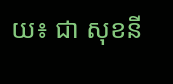យ៖ ជា សុខនី